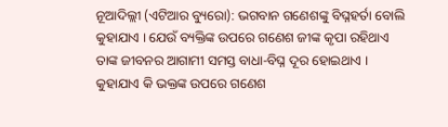ନୂଆଦିଲ୍ଲୀ (ଏଟିଆର ବ୍ୟୁରୋ): ଭଗବାନ ଗଣେଶଙ୍କୁ ବିଘ୍ନହର୍ତା ବୋଲି କୁହାଯାଏ । ଯେଉଁ ବ୍ୟକ୍ତିଙ୍କ ଉପରେ ଗଣେଶ ଜୀଙ୍କ କୃପା ରହିଥାଏ ତାଙ୍କ ଜୀବନର ଆଗାମୀ ସମସ୍ତ ବାଧା-ବିଘ୍ନ ଦୂର ହୋଇଥାଏ । କୁହାଯାଏ କି ଭକ୍ତଙ୍କ ଉପରେ ଗଣେଶ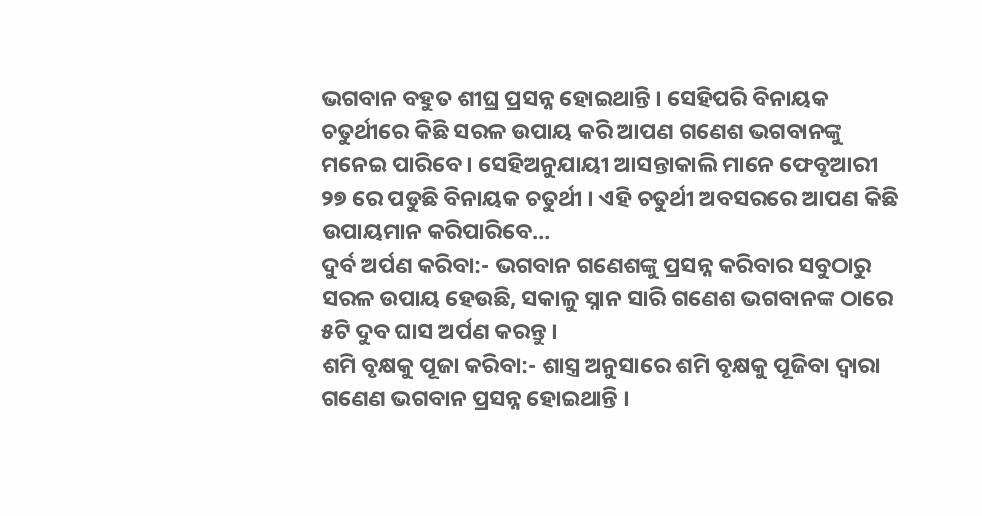ଭଗବାନ ବହୁତ ଶୀଘ୍ର ପ୍ରସନ୍ନ ହୋଇଥାନ୍ତି । ସେହିପରି ବିନାୟକ ଚତୁର୍ଥୀରେ କିଛି ସରଳ ଉପାୟ କରି ଆପଣ ଗଣେଶ ଭଗବାନଙ୍କୁ ମନେଇ ପାରିବେ । ସେହିଅନୁଯାୟୀ ଆସନ୍ତାକାଲି ମାନେ ଫେବୃଆରୀ ୨୭ ରେ ପଡୁଛି ବିନାୟକ ଚତୁର୍ଥୀ । ଏହି ଚତୁର୍ଥୀ ଅବସରରେ ଆପଣ କିଛି ଉପାୟମାନ କରିପାରିବେ…
ଦୁର୍ବ ଅର୍ପଣ କରିବା:- ଭଗବାନ ଗଣେଶଙ୍କୁ ପ୍ରସନ୍ନ କରିବାର ସବୁଠାରୁ ସରଳ ଉପାୟ ହେଉଛି, ସକାଳୁ ସ୍ନାନ ସାରି ଗଣେଶ ଭଗବାନଙ୍କ ଠାରେ ୫ଟି ଦୁବ ଘାସ ଅର୍ପଣ କରନ୍ତୁ ।
ଶମି ବୃକ୍ଷକୁ ପୂଜା କରିବା:- ଶାସ୍ତ୍ର ଅନୁସାରେ ଶମି ବୃକ୍ଷକୁ ପୂଜିବା ଦ୍ୱାରା ଗଣେଣ ଭଗବାନ ପ୍ରସନ୍ନ ହୋଇଥାନ୍ତି ।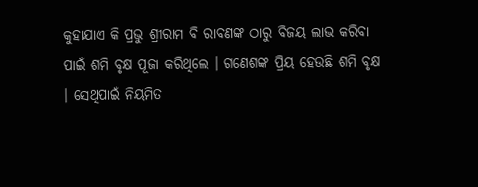କୁହାଯାଏ କି ପ୍ରଭୁ ଶ୍ରୀରାମ ବି ରାବଣଙ୍କ ଠାରୁ ବିଜୟ ଲାଭ କରିବା ପାଇଁ ଶମି ବୃକ୍ଷ ପୂଜା କରିଥିଲେ । ଗଣେଶଙ୍କ ପ୍ରିୟ ହେଉଛି ଶମି ବୃକ୍ଷ । ସେଥିପାଇଁ ନିୟମିତ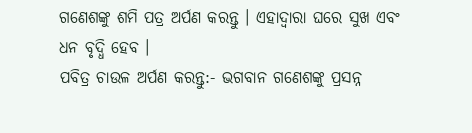ଗଣେଶଙ୍କୁ ଶମି ପତ୍ର ଅର୍ପଣ କରନ୍ତୁ । ଏହାଦ୍ୱାରା ଘରେ ସୁଖ ଏବଂ ଧନ ବୃଦ୍ଧି ହେବ ।
ପବିତ୍ର ଚାଉଳ ଅର୍ପଣ କରନ୍ତୁ:- ଭଗବାନ ଗଣେଶଙ୍କୁ ପ୍ରସନ୍ନ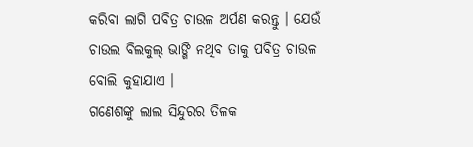କରିବା ଲାଗି ପବିତ୍ର ଚାଉଳ ଅର୍ପଣ କରନ୍ତୁ । ଯେଉଁ ଚାଉଲ ବିଲକୁଲ୍ ଭାଙ୍ଗି ନଥିବ ତାକୁ ପବିତ୍ର ଚାଉଳ ବୋଲି କୁହାଯାଏ ।
ଗଣେଶଙ୍କୁ ଲାଲ ସିନ୍ଦୁରର ତିଳକ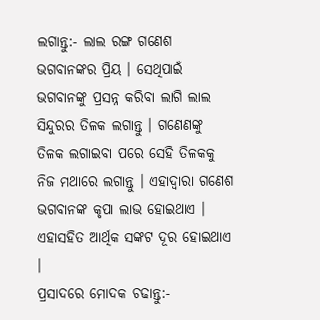ଲଗାନ୍ତୁ:- ଲାଲ ରଙ୍ଗ ଗଣେଶ ଭଗବାନଙ୍କର ପ୍ରିୟ । ସେଥିପାଇଁ ଭଗବାନଙ୍କୁ ପ୍ରସନ୍ନ କରିବା ଲାଗି ଲାଲ ସିନ୍ଦୁରର ତିଳକ ଲଗାନ୍ତୁ । ଗଣେଣଙ୍କୁ ତିଳକ ଲଗାଇବା ପରେ ସେହି ତିଳକକୁ ନିଜ ମଥାରେ ଲଗାନ୍ତୁ । ଏହାଦ୍ୱାରା ଗଣେଶ ଭଗବାନଙ୍କ କୃପା ଲାଭ ହୋଇଥାଏ । ଏହାସହିତ ଆର୍ଥିକ ସଙ୍କଟ ଦୂର ହୋଇଥାଏ ।
ପ୍ରସାଦରେ ମୋଦକ ଚଢାନ୍ତୁ:-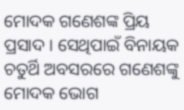ମୋଦକ ଗଣେଶଙ୍କ ପ୍ରିୟ ପ୍ରସାଦ । ସେଥିପାଇଁ ବିନାୟକ ଚତୁର୍ଥି ଅବସରରେ ଗଣେଶଙ୍କୁ ମୋଦକ ଭୋଗ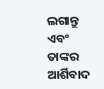ଲଗାନ୍ତୁ ଏବଂ ତାଙ୍କର ଆର୍ଶିବାଦ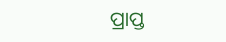ପ୍ରାପ୍ତ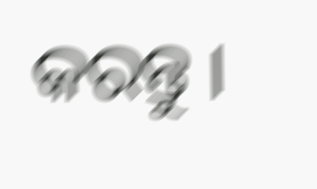କରନ୍ତୁ ।